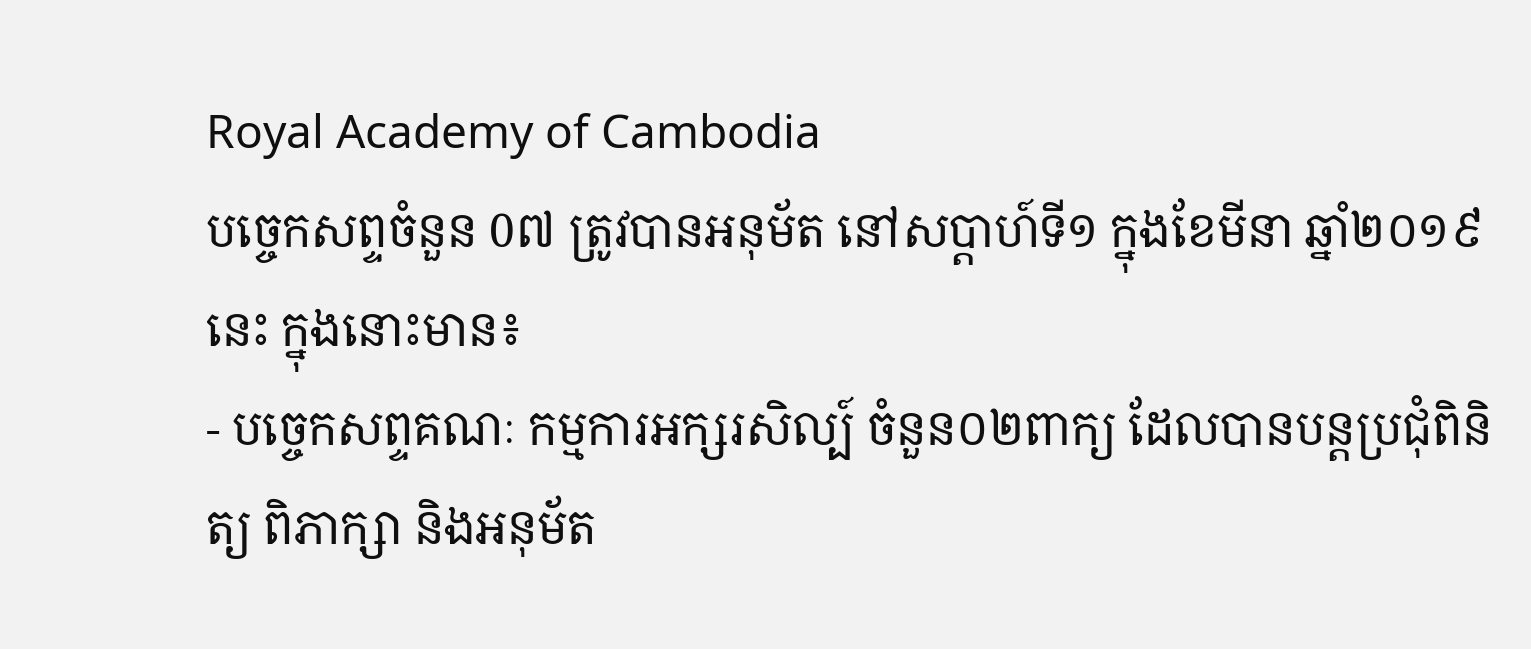Royal Academy of Cambodia
បច្ចេកសព្ទចំនួន 0៧ ត្រូវបានអនុម័ត នៅសប្តាហ៍ទី១ ក្នុងខែមីនា ឆ្នាំ២០១៩នេះ ក្នុងនោះមាន៖
- បច្ចេកសព្ទគណៈ កម្មការអក្សរសិល្ប៍ ចំនួន០២ពាក្យ ដែលបានបន្តប្រជុំពិនិត្យ ពិភាក្សា និងអនុម័ត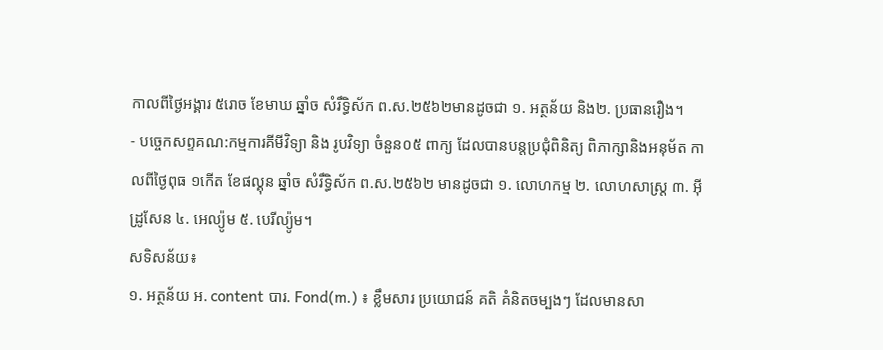កាលពីថ្ងៃអង្គារ ៥រោច ខែមាឃ ឆ្នាំច សំរឹទ្ធិស័ក ព.ស.២៥៦២មានដូចជា ១. អត្ថន័យ និង២. ប្រធានរឿង។
- បច្ចេកសព្ទគណ:កម្មការគីមីវិទ្យា និង រូបវិទ្យា ចំនួន០៥ ពាក្យ ដែលបានបន្តប្រជុំពិនិត្យ ពិភាក្សានិងអនុម័ត កាលពីថ្ងៃពុធ ១កើត ខែផល្គុន ឆ្នាំច សំរឹទ្ធិស័ក ព.ស.២៥៦២ មានដូចជា ១. លោហកម្ម ២. លោហសាស្ត្រ ៣. អ៊ីដ្រូសែន ៤. អេល្យ៉ូម ៥. បេរីល្យ៉ូម។
សទិសន័យ៖
១. អត្ថន័យ អ. content បារ. Fond(m.) ៖ ខ្លឹមសារ ប្រយោជន៍ គតិ គំនិតចម្បងៗ ដែលមានសា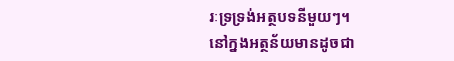រៈទ្រទ្រង់អត្ថបទនីមួយៗ។
នៅក្នងអត្ថន័យមានដូចជា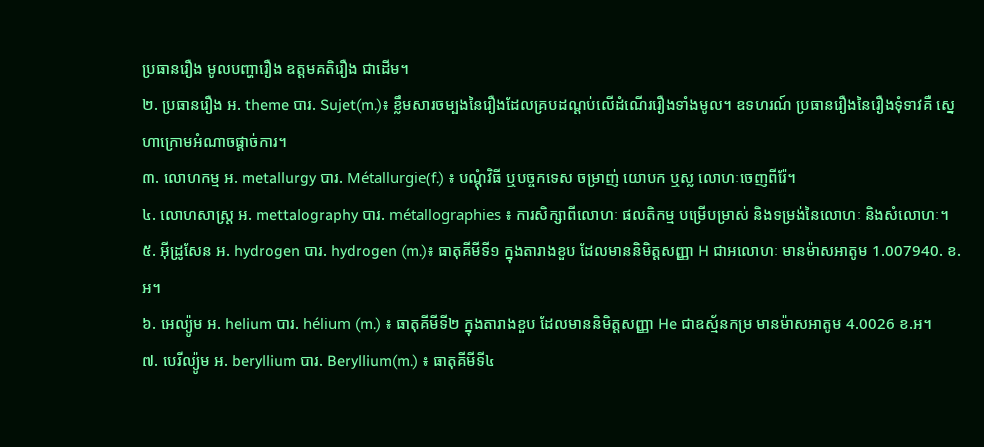ប្រធានរឿង មូលបញ្ហារឿង ឧត្តមគតិរឿង ជាដើម។
២. ប្រធានរឿង អ. theme បារ. Sujet(m.)៖ ខ្លឹមសារចម្បងនៃរឿងដែលគ្របដណ្តប់លើដំណើររឿងទាំងមូល។ ឧទហរណ៍ ប្រធានរឿងនៃរឿងទុំទាវគឺ ស្នេហាក្រោមអំណាចផ្តាច់ការ។
៣. លោហកម្ម អ. metallurgy បារ. Métallurgie(f.) ៖ បណ្តុំវិធី ឬបច្ចកទេស ចម្រាញ់ យោបក ឬស្ល លោហៈចេញពីរ៉ែ។
៤. លោហសាស្ត្រ អ. mettalography បារ. métallographies ៖ ការសិក្សាពីលោហៈ ផលតិកម្ម បម្រើបម្រាស់ និងទម្រង់នៃលោហៈ និងសំលោហៈ។
៥. អ៊ីដ្រូសែន អ. hydrogen បារ. hydrogen (m.)៖ ធាតុគីមីទី១ ក្នុងតារាងខួប ដែលមាននិមិត្តសញ្ញា H ជាអលោហៈ មានម៉ាសអាតូម 1.007940. ខ.អ។
៦. អេល្យ៉ូម អ. helium បារ. hélium (m.) ៖ ធាតុគីមីទី២ ក្នុងតារាងខួប ដែលមាននិមិត្តសញ្ញា He ជាឧស្ម័នកម្រ មានម៉ាសអាតូម 4.0026 ខ.អ។
៧. បេរីល្យ៉ូម អ. beryllium បារ. Beryllium(m.) ៖ ធាតុគីមីទី៤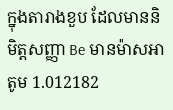ក្នុងតារាងខួប ដែលមាននិមិត្តសញ្ញា Be មានម៉ាសអាតូម 1.012182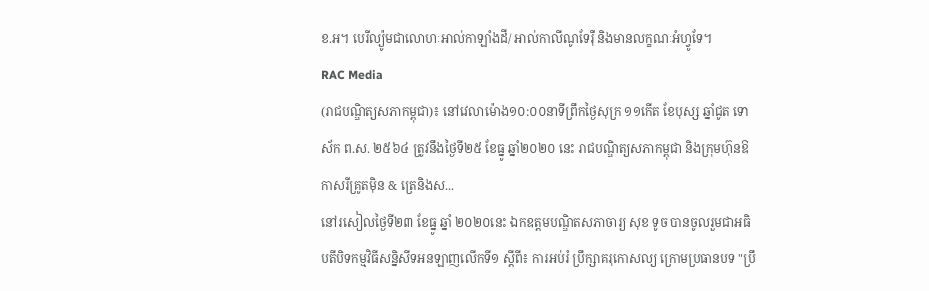ខ.អ។ បេរីល្យ៉ូមជាលោហៈអាល់កាឡាំងដី/ អាល់កាលីណូទែរ៉ឺ និងមានលក្ខណៈអំហ្វូទែ។
RAC Media
(រាជបណ្ឌិត្យសភាកម្ពុជា)៖ នៅវេលាម៉ោង១០:០០នាទីព្រឹកថ្ងៃសុក្រ ១១កើត ខែបុស្ស ឆ្នាំជូត ទោស័ក ព.ស. ២៥៦៤ ត្រូវនឹងថ្ងៃទី២៥ ខែធ្នូ ឆ្នាំ២០២០ នេះ រាជបណ្ឌិត្យសភាកម្ពុជា និងក្រុមហ៊ុនឱកាសរីគ្រូតម៉ិន & ត្រេនិងស...
នៅរសៀលថ្ងៃទី២៣ ខែធ្នូ ឆ្នាំ ២០២០នេះ ឯកឧត្តមបណ្ឌិតសភាចារ្យ សុខ ទូច បានចូលរួមជាអធិបតីបិទកម្មវិធីសន្និសីទអនឡាញលើកទី១ ស្តីពី៖ ការអប់រំ ប្រឹក្សាគរុកោសល្យ ក្រោមប្រធានបទ "ប្រឹ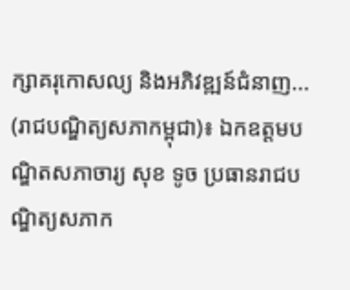ក្សាគរុកោសល្យ និងអភិវឌ្ឍន៍ជំនាញ...
(រាជបណ្ឌិត្យសភាកម្ពុជា)៖ ឯកឧត្ដមបណ្ឌិតសភាចារ្យ សុខ ទូច ប្រធានរាជបណ្ឌិត្យសភាក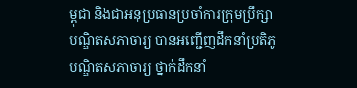ម្ពុជា និងជាអនុប្រធានប្រចាំការក្រុមប្រឹក្សាបណ្ឌិតសភាចារ្យ បានអញ្ជើញដឹកនាំប្រតិភូបណ្ឌិតសភាចារ្យ ថ្នាក់ដឹកនាំ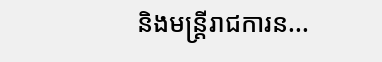និងមន្ត្រីរាជការន...